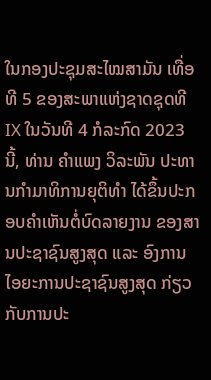ໃນກອງປະຊຸມສະໄໝສາມັນ ເທື່ອທີ 5 ຂອງສະພາແຫ່ງຊາດຊຸດທີ IX ໃນວັນທີ 4 ກໍລະກົດ 2023 ນີ້, ທ່ານ ຄໍາແພງ ວິລະພັນ ປະທານກໍາມາທິການຍຸຕິທໍາ ໄດ້ຂຶ້ນປະກອບຄໍາເຫັນຕໍ່ບົດລາຍງານ ຂອງສານປະຊາຊົນສູງສຸດ ແລະ ອົງການໄອຍະການປະຊາຊົນສູງສຸດ ກ່ຽວກັບການປະ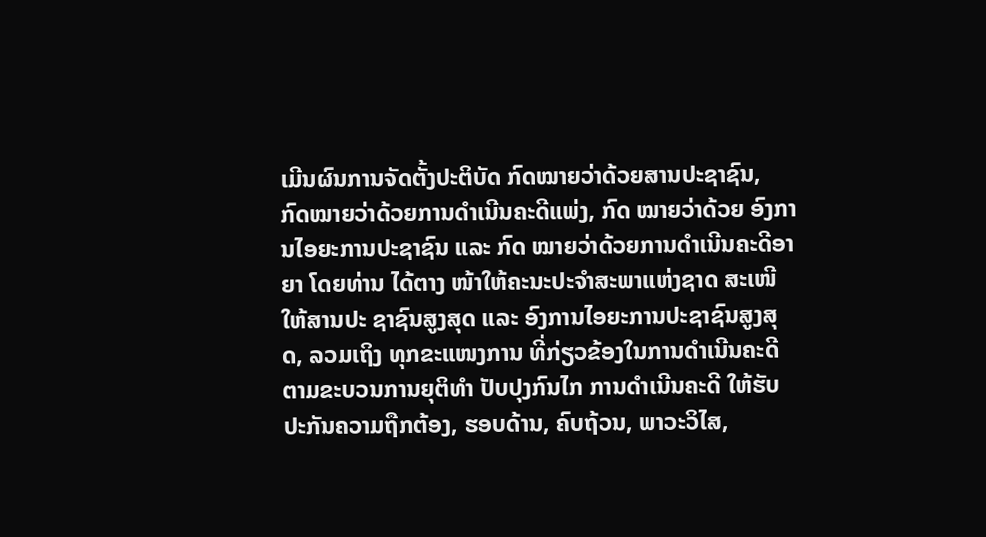ເມີນຜົນການຈັດຕັ້ງປະຕິບັດ ກົດໝາຍວ່າດ້ວຍສານປະຊາຊົນ, ກົດໝາຍວ່າດ້ວຍການດໍາເນີນຄະດີແພ່ງ, ກົດ ໝາຍວ່າດ້ວຍ ອົງການໄອຍະການປະຊາຊົນ ແລະ ກົດ ໝາຍວ່າດ້ວຍການດໍາເນີນຄະດີອາຍາ ໂດຍທ່ານ ໄດ້ຕາງ ໜ້າໃຫ້ຄະນະປະຈໍາສະພາແຫ່ງຊາດ ສະເໜີ ໃຫ້ສານປະ ຊາຊົນສູງສຸດ ແລະ ອົງການໄອຍະການປະຊາຊົນສູງສຸດ, ລວມເຖິງ ທຸກຂະແໜງການ ທີ່ກ່ຽວຂ້ອງໃນການດຳເນີນຄະດີ ຕາມຂະບວນການຍຸຕິທໍາ ປັບປຸງກົນໄກ ການດຳເນີນຄະດີ ໃຫ້ຮັບປະກັນຄວາມຖືກຕ້ອງ, ຮອບດ້ານ, ຄົບຖ້ວນ, ພາວະວິໄສ,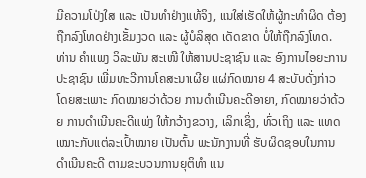ມີຄວາມໂປ່ງໃສ ແລະ ເປັນທຳຢ່າງແທ້ຈິງ, ແນໃສ່ເຮັດໃຫ້ຜູ້ກະທໍາຜິດ ຕ້ອງຖືກລົງໂທດຢ່າງເຂັ້ມງວດ ແລະ ຜູ້ບໍລິສຸດ ເດັດຂາດ ບໍ່ໃຫ້ຖືກລົງໂທດ.
ທ່ານ ຄໍາແພງ ວິລະພັນ ສະເໜີ ໃຫ້ສານປະຊາຊົນ ແລະ ອົງການໄອຍະການປະຊາຊົນ ເພີ່ມທະວີການໂຄສະນາເຜີຍ ແຜ່ກົດໝາຍ 4 ສະບັບດັ່ງກ່າວ ໂດຍສະເພາະ ກົດໝາຍວ່າດ້ວຍ ການດຳເນີນຄະດີອາຍາ, ກົດໝາຍວ່າດ້ວຍ ການດໍາເນີນຄະດີແພ່ງ ໃຫ້ກວ້າງຂວາງ, ເລິກເຊິ່ງ, ທົ່ວເຖິງ ແລະ ແທດເໝາະກັບແຕ່ລະເປົ້າໝາຍ ເປັນຕົ້ນ ພະນັກງານທີ່ ຮັບຜິດຊອບໃນການດໍາເນີນຄະດີ ຕາມຂະບວນການຍຸຕິທໍາ ແນ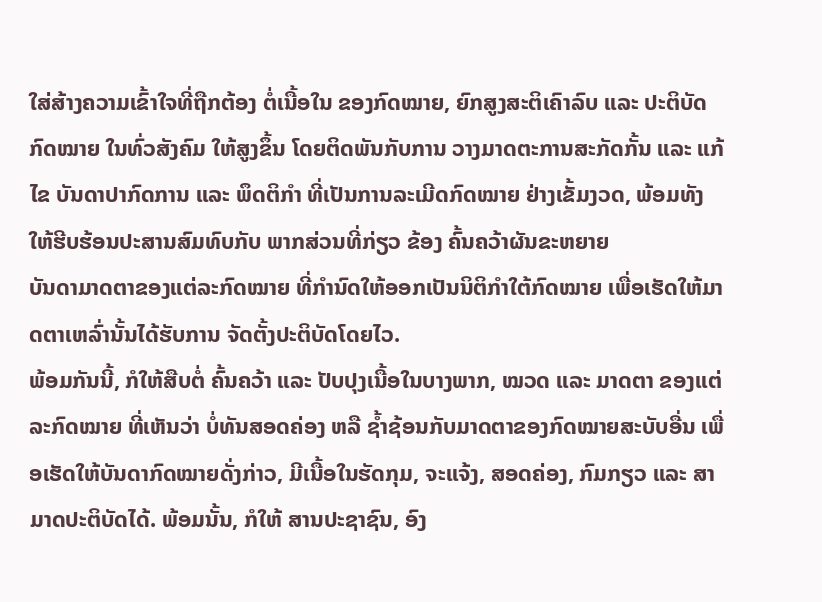ໃສ່ສ້າງຄວາມເຂົ້າໃຈທີ່ຖືກຕ້ອງ ຕໍ່ເນື້ອໃນ ຂອງກົດໝາຍ, ຍົກສູງສະຕິເຄົາລົບ ແລະ ປະຕິບັດກົດໝາຍ ໃນທົ່ວສັງຄົມ ໃຫ້ສູງຂຶ້ນ ໂດຍຕິດພັນກັບການ ວາງມາດຕະການສະກັດກັ້ນ ແລະ ແກ້ໄຂ ບັນດາປາກົດການ ແລະ ພຶດຕິກໍາ ທີ່ເປັນການລະເມີດກົດໝາຍ ຢ່າງເຂັ້ມງວດ, ພ້ອມທັງ ໃຫ້ຮີບຮ້ອນປະສານສົມທົບກັບ ພາກສ່ວນທີ່ກ່ຽວ ຂ້ອງ ຄົ້ນຄວ້າຜັນຂະຫຍາຍ
ບັນດາມາດຕາຂອງແຕ່ລະກົດໝາຍ ທີ່ກໍານົດໃຫ້ອອກເປັນນິຕິກໍາໃຕ້ກົດໝາຍ ເພື່ອເຮັດໃຫ້ມາດຕາເຫລົ່ານັ້ນໄດ້ຮັບການ ຈັດຕັ້ງປະຕິບັດໂດຍໄວ.
ພ້ອມກັນນີ້, ກໍໃຫ້ສືບຕໍ່ ຄົ້ນຄວ້າ ແລະ ປັບປຸງເນື້ອໃນບາງພາກ, ໝວດ ແລະ ມາດຕາ ຂອງແຕ່ລະກົດໝາຍ ທີ່ເຫັນວ່າ ບໍ່ທັນສອດຄ່ອງ ຫລື ຊໍ້າຊ້ອນກັບມາດຕາຂອງກົດໝາຍສະບັບອື່ນ ເພື່ອເຮັດໃຫ້ບັນດາກົດໝາຍດັ່ງກ່າວ, ມີເນື້ອໃນຮັດກຸມ, ຈະແຈ້ງ, ສອດຄ່ອງ, ກົມກຽວ ແລະ ສາມາດປະຕິບັດໄດ້. ພ້ອມນັ້ນ, ກໍໃຫ້ ສານປະຊາຊົນ, ອົງ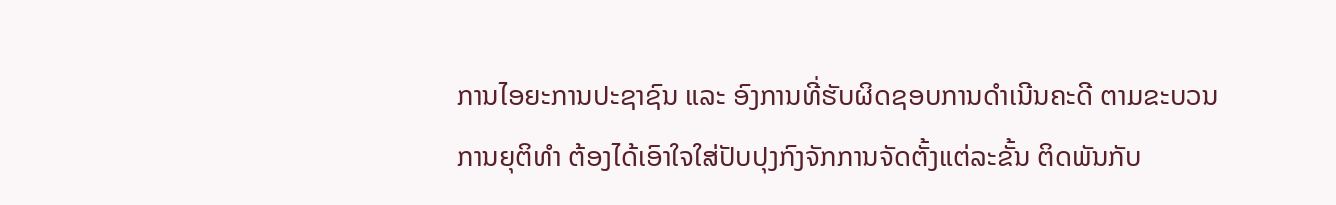ການໄອຍະການປະຊາຊົນ ແລະ ອົງການທີ່ຮັບຜິດຊອບການດຳເນີນຄະດີ ຕາມຂະບວນການຍຸຕິທຳ ຕ້ອງໄດ້ເອົາໃຈໃສ່ປັບປຸງກົງຈັກການຈັດຕັ້ງແຕ່ລະຂັ້ນ ຕິດພັນກັບ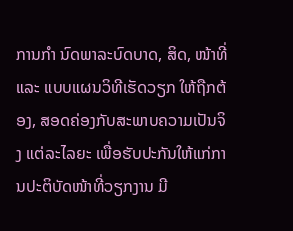ການກຳ ນົດພາລະບົດບາດ, ສິດ, ໜ້າທີ່ ແລະ ແບບແຜນວິທີເຮັດວຽກ ໃຫ້ຖືກຕ້ອງ, ສອດຄ່ອງກັບສະພາບຄວາມເປັນຈິງ ແຕ່ລະໄລຍະ ເພື່ອຮັບປະກັນໃຫ້ແກ່ການປະຕິບັດໜ້າທີ່ວຽກງານ ມີ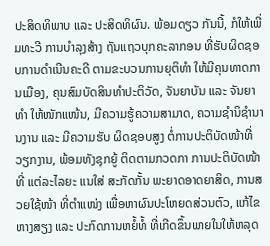ປະສິດທິພາບ ແລະ ປະສິດທິຜົນ. ພ້ອມດຽວ ກັນນີ້, ກໍໃຫ້ເພີ່ມທະວີ ການບຳລຸງສ້າງ ຖັນແຖວບຸກຄະລາກອນ ທີ່ຮັບຜິດຊອບການດຳເນີນຄະດີ ຕາມຂະບວນການຍຸຕິທຳ ໃຫ້ມີຄຸນທາດການເມືອງ, ຄຸນສົມບັດສິນທຳປະຕິວັດ, ຈັນຍາບັນ ແລະ ຈັນຍາທຳ ໃຫ້ໜັກແໜ້ນ, ມີຄວາມຮູ້ຄວາມສາມາດ, ຄວາມຊຳນິຊຳນານງານ ແລະ ມີຄວາມຮັບ ຜິດຊອບສູງ ຕໍ່ການປະຕິບັດໜ້າທີ່ວຽກງານ, ພ້ອມທັງຊຸກຍູ້ ຕິດຕາມກວດກາ ການປະຕິບັດໜ້າທີ່ ແຕ່ລະໄລຍະ ແນໃສ່ ສະກັດກັ້ນ ພະຍາດອາດຍາສິດ, ການສວຍໃຊ້ໜ້າ ທີ່ຕຳແໜ່ງ ເພື່ອຫາຜົນປະໂຫຍດສ່ວນຕົວ, ແກ້ໄຂ ຫາງສຽງ ແລະ ປະກົດການຫຍໍ້ທໍ້ ທີ່ເກີດຂຶ້ນພາຍໃນໃຫ້ຫລຸດ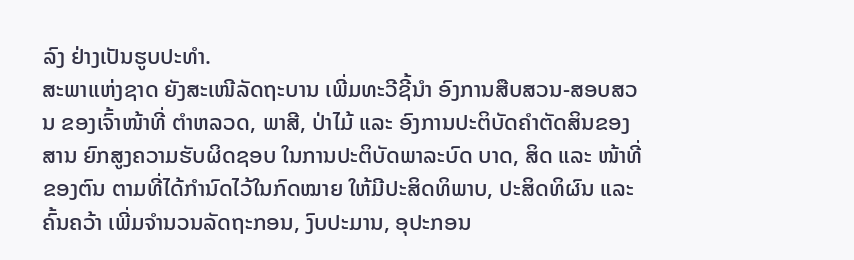ລົງ ຢ່າງເປັນຮູບປະທໍາ.
ສະພາແຫ່ງຊາດ ຍັງສະເໜີລັດຖະບານ ເພີ່ມທະວີຊີ້ນຳ ອົງການສືບສວນ-ສອບສວນ ຂອງເຈົ້າໜ້າທີ່ ຕຳຫລວດ, ພາສີ, ປ່າໄມ້ ແລະ ອົງການປະຕິບັດຄໍາຕັດສິນຂອງສານ ຍົກສູງຄວາມຮັບຜິດຊອບ ໃນການປະຕິບັດພາລະບົດ ບາດ, ສິດ ແລະ ໜ້າທີ່ ຂອງຕົນ ຕາມທີ່ໄດ້ກຳນົດໄວ້ໃນກົດໝາຍ ໃຫ້ມີປະສິດທິພາບ, ປະສິດທິຜົນ ແລະ ຄົ້ນຄວ້າ ເພີ່ມຈຳນວນລັດຖະກອນ, ງົບປະມານ, ອຸປະກອນ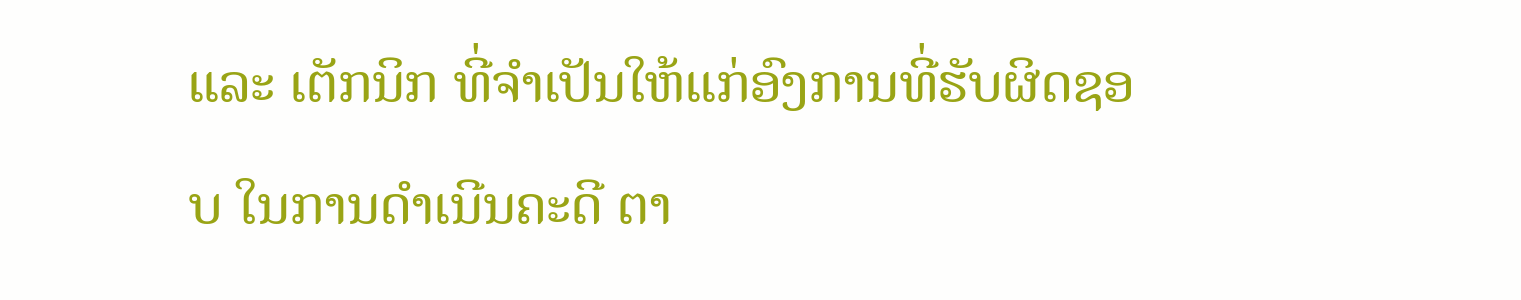ແລະ ເຕັກນິກ ທີ່ຈຳເປັນໃຫ້ແກ່ອົງການທີ່ຮັບຜິດຊອບ ໃນການດຳເນີນຄະດີ ຕາ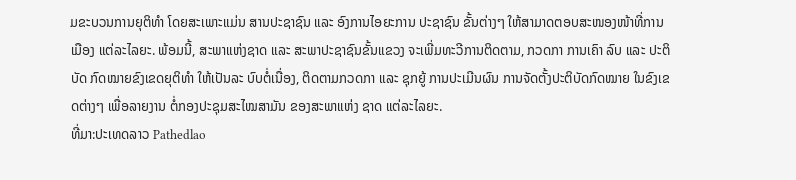ມຂະບວນການຍຸຕິທຳ ໂດຍສະເພາະແມ່ນ ສານປະຊາຊົນ ແລະ ອົງການໄອຍະການ ປະຊາຊົນ ຂັ້ນຕ່າງໆ ໃຫ້ສາມາດຕອບສະໜອງໜ້າທີ່ການເມືອງ ແຕ່ລະໄລຍະ. ພ້ອມນີ້, ສະພາແຫ່ງຊາດ ແລະ ສະພາປະຊາຊົນຂັ້ນແຂວງ ຈະເພີ່ມທະວີການຕິດຕາມ, ກວດກາ ການເຄົາ ລົບ ແລະ ປະຕິບັດ ກົດໝາຍຂົງເຂດຍຸຕິທຳ ໃຫ້ເປັນລະ ບົບຕໍ່ເນື່ອງ, ຕິດຕາມກວດກາ ແລະ ຊຸກຍູ້ ການປະເມີນຜົນ ການຈັດຕັ້ງປະຕິບັດກົດໝາຍ ໃນຂົງເຂດຕ່າງໆ ເພື່ອລາຍງານ ຕໍ່ກອງປະຊຸມສະໄໝສາມັນ ຂອງສະພາແຫ່ງ ຊາດ ແຕ່ລະໄລຍະ.
ທີ່ມາ:ປະເທດລາວ Pathedlao